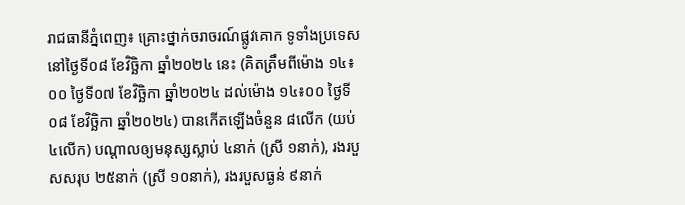រាជធានីភ្នំពេញ៖ គ្រោះថ្នាក់ចរាចរណ៍ផ្លូវគោក ទូទាំងប្រទេសនៅថ្ងៃទី០៨ ខែវិច្ឆិកា ឆ្នាំ២០២៤ នេះ (គិតត្រឹមពីម៉ោង ១៤៖០០ ថ្ងៃទី០៧ ខែវិច្ឆិកា ឆ្នាំ២០២៤ ដល់ម៉ោង ១៤៖០០ ថ្ងៃទី០៨ ខែវិច្ឆិកា ឆ្នាំ២០២៤) បានកើតឡើងចំនួន ៨លើក (យប់ ៤លើក) បណ្តាលឲ្យមនុស្សស្លាប់ ៤នាក់ (ស្រី ១នាក់), រងរបួសសរុប ២៥នាក់ (ស្រី ១០នាក់), រងរបួសធ្ងន់ ៩នាក់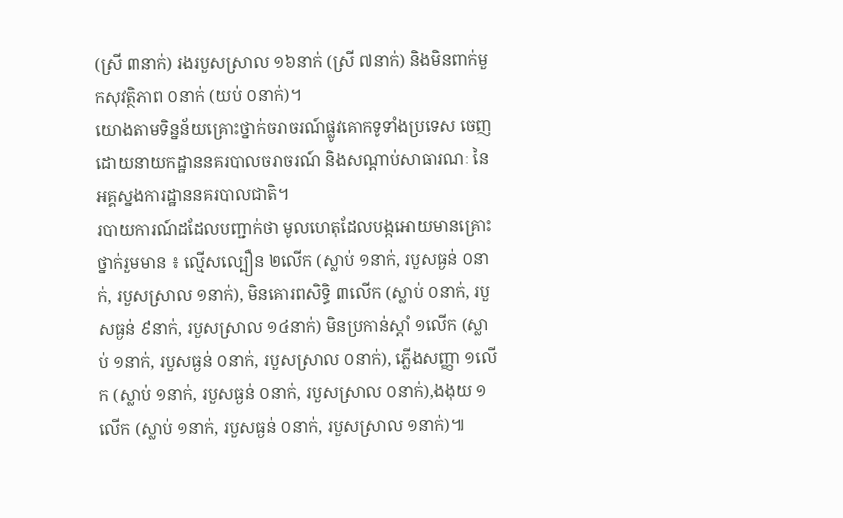(ស្រី ៣នាក់) រងរបួសស្រាល ១៦នាក់ (ស្រី ៧នាក់) និងមិនពាក់មួកសុវត្ថិភាព ០នាក់ (យប់ ០នាក់)។
យោងតាមទិន្នន័យគ្រោះថ្នាក់ចរាចរណ៍ផ្លូវគោកទូទាំងប្រទេស ចេញដោយនាយកដ្ឋាននគរបាលចរាចរណ៍ និងសណ្តាប់សាធារណៈ នៃអគ្គស្នងការដ្ឋាននគរបាលជាតិ។
របាយការណ៍ដដែលបញ្ជាក់ថា មូលហេតុដែលបង្កអោយមានគ្រោះថ្នាក់រួមមាន ៖ ល្មើសល្បឿន ២លើក (ស្លាប់ ១នាក់, របួសធ្ងន់ ០នាក់, របួសស្រាល ១នាក់), មិនគោរពសិទ្ធិ ៣លើក (ស្លាប់ ០នាក់, របួសធ្ងន់ ៩នាក់, របួសស្រាល ១៤នាក់) មិនប្រកាន់ស្ដាំ ១លើក (ស្លាប់ ១នាក់, របួសធ្ងន់ ០នាក់, របួសស្រាល ០នាក់), ភ្លើងសញ្ញា ១លើក (ស្លាប់ ១នាក់, របួសធ្ងន់ ០នាក់, របួសស្រាល ០នាក់),ងងុយ ១លើក (ស្លាប់ ១នាក់, របួសធ្ងន់ ០នាក់, របួសស្រាល ១នាក់)៕